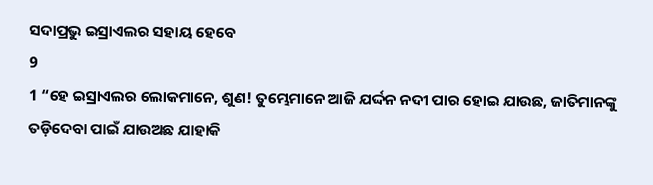ସଦାପ୍ରଭୁ ଇସ୍ରାଏଲର ସହାୟ ହେବେ
9
1 “ହେ ଇସ୍ରାଏଲର ଲୋକମାନେ, ଶୁଣ! ତୁମ୍ଭେମାନେ ଆଜି ଯର୍ଦ୍ଦନ ନଦୀ ପାର ହୋଇ ଯାଉଛ, ଜାତିମାନଙ୍କୁ ତଡ଼ିଦେବା ପାଇଁ ଯାଉଅଛ ଯାହାକି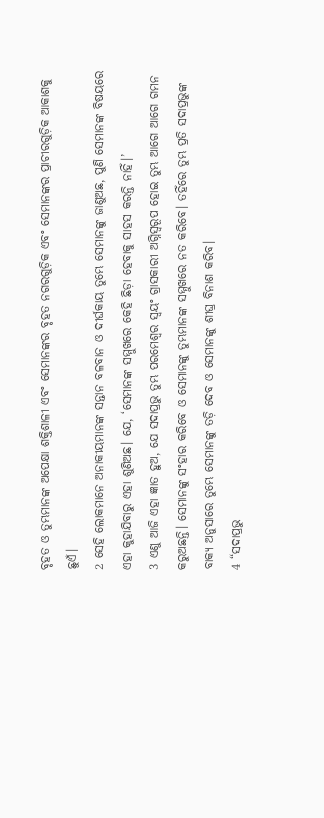ବୃହତ ଓ ତୁମ୍ଭମାନଙ୍କ ଅପେକ୍ଷା ଶକ୍ତିଶାଳୀ ଏବଂ ସେମାନଙ୍କର ବୃହତ ନଗରଗୁଡ଼ିକ ଏବଂ ସେମାନଙ୍କର ପ୍ରାଚୀରଗୁଡ଼ିକ ଆକାଶକୁ ଛୁଏଁ।
2 ସେହି ଲୋକମାନେ ଅନାକୀୟମାନଙ୍କ ସନ୍ତାନ ବଳବାନ ଓ ଦୀର୍ଘକାୟ ତୁମ୍ଭେ ସେମାନଙ୍କୁ ଜାଣୁଅଛ, ପୁଣି ସେମାନଙ୍କ ବିଷୟରେ ଏହା କୁହାଯିବାରୁ ଏହା ଶୁଣିଅଛ। ଯେ, ‘ସେମାନଙ୍କ ସମ୍ମୁଖରେ କେହି ଛିଡ଼ା ହେବାକୁ ସାହସ କରନ୍ତି ନାହିଁ।’
3 ଏଣୁ ଆଜି ଏହା ଜ୍ଞାତ ହୁଅ, ଯେ ସଦାପ୍ରଭୁ ତୁମ୍ଭ ପରମେଶ୍ୱର ସ୍ୱୟଂ ଗ୍ରାସକାରୀ ଅଗ୍ନିସ୍ୱରୂପ ହୋଇ ତୁମ୍ଭ ଆଗେ ଆଗେ ଗମନ କରୁଅଛନ୍ତି। ସେମାନଙ୍କୁ ସଂହାର କରିବେ ଓ ସେମାନଙ୍କୁ ତୁମ୍ଭମାନଙ୍କ ସମ୍ମୁଖରେ ନତ କରିବେ। ତହିଁରେ ତୁମ୍ଭ ପ୍ରତି ସଦାପ୍ରଭୁଙ୍କ ବାକ୍ୟ ଅନୁସାରେ ତୁମ୍ଭେ ସେମାନଙ୍କୁ ତଡ଼ି ଦେବ ଓ ସେମାନଙ୍କୁ ଶୀଘ୍ର ବିନାଶ କରିବ।
4 “ସଦାପ୍ରଭୁ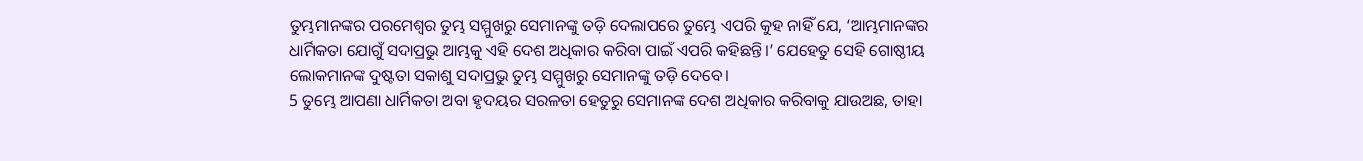ତୁମ୍ଭମାନଙ୍କର ପରମେଶ୍ୱର ତୁମ୍ଭ ସମ୍ମୁଖରୁ ସେମାନଙ୍କୁ ତଡ଼ି ଦେଲାପରେ ତୁମ୍ଭେ ଏପରି କୁହ ନାହିଁ ଯେ, ‘ଆମ୍ଭମାନଙ୍କର ଧାର୍ମିକତା ଯୋଗୁଁ ସଦାପ୍ରଭୁ ଆମ୍ଭକୁ ଏହି ଦେଶ ଅଧିକାର କରିବା ପାଇଁ ଏପରି କହିଛନ୍ତି।’ ଯେହେତୁ ସେହି ଗୋଷ୍ଠୀୟ ଲୋକମାନଙ୍କ ଦୁଷ୍ଟତା ସକାଶୁ ସଦାପ୍ରଭୁ ତୁମ୍ଭ ସମ୍ମୁଖରୁ ସେମାନଙ୍କୁ ତଡ଼ି ଦେବେ।
5 ତୁମ୍ଭେ ଆପଣା ଧାର୍ମିକତା ଅବା ହୃଦୟର ସରଳତା ହେତୁରୁ ସେମାନଙ୍କ ଦେଶ ଅଧିକାର କରିବାକୁ ଯାଉଅଛ, ତାହା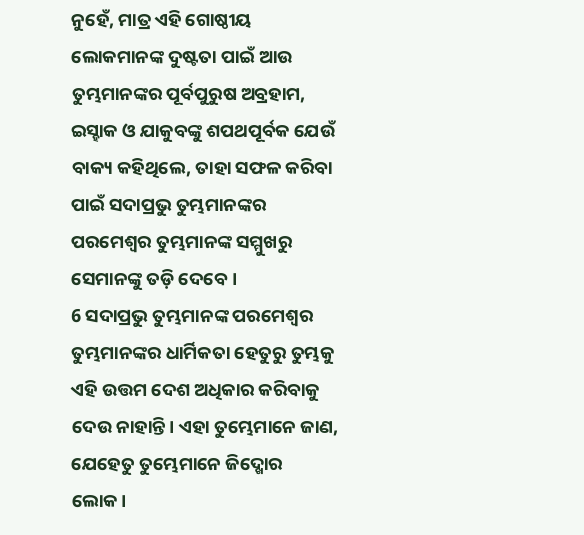ନୁହେଁ, ମାତ୍ର ଏହି ଗୋଷ୍ଠୀୟ ଲୋକମାନଙ୍କ ଦୁଷ୍ଟତା ପାଇଁ ଆଉ ତୁମ୍ଭମାନଙ୍କର ପୂର୍ବପୁରୁଷ ଅବ୍ରହାମ, ଇସ୍ହାକ ଓ ଯାକୁବଙ୍କୁ ଶପଥପୂର୍ବକ ଯେଉଁ ବାକ୍ୟ କହିଥିଲେ, ତାହା ସଫଳ କରିବା ପାଇଁ ସଦାପ୍ରଭୁ ତୁମ୍ଭମାନଙ୍କର ପରମେଶ୍ୱର ତୁମ୍ଭମାନଙ୍କ ସମ୍ମୁଖରୁ ସେମାନଙ୍କୁ ତଡ଼ି ଦେବେ।
6 ସଦାପ୍ରଭୁ ତୁମ୍ଭମାନଙ୍କ ପରମେଶ୍ୱର ତୁମ୍ଭମାନଙ୍କର ଧାର୍ମିକତା ହେତୁରୁ ତୁମ୍ଭକୁ ଏହି ଉତ୍ତମ ଦେଶ ଅଧିକାର କରିବାକୁ ଦେଉ ନାହାନ୍ତି। ଏହା ତୁମ୍ଭେମାନେ ଜାଣ, ଯେହେତୁ ତୁମ୍ଭେମାନେ ଜିଦ୍ଖୋର ଲୋକ।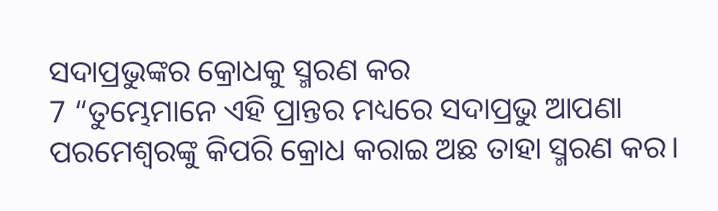ସଦାପ୍ରଭୁଙ୍କର କ୍ରୋଧକୁ ସ୍ମରଣ କର
7 “ତୁମ୍ଭେମାନେ ଏହି ପ୍ରାନ୍ତର ମଧ୍ୟରେ ସଦାପ୍ରଭୁ ଆପଣା ପରମେଶ୍ୱରଙ୍କୁ କିପରି କ୍ରୋଧ କରାଇ ଅଛ ତାହା ସ୍ମରଣ କର।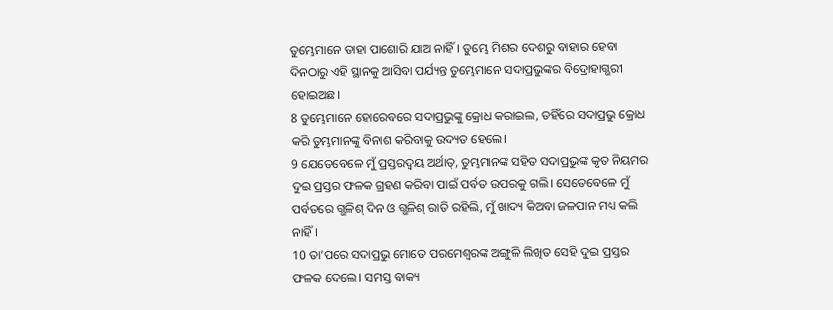ତୁମ୍ଭେମାନେ ତାହା ପାଶୋରି ଯାଅ ନାହିଁ। ତୁମ୍ଭେ ମିଶର ଦେଶରୁ ବାହାର ହେବା ଦିନଠାରୁ ଏହି ସ୍ଥାନକୁ ଆସିବା ପର୍ଯ୍ୟନ୍ତ ତୁମ୍ଭେମାନେ ସଦାପ୍ରଭୁଙ୍କର ବିଦ୍ରୋହାଗ୍ଭରୀ ହୋଇଅଛ।
8 ତୁମ୍ଭେମାନେ ହୋରେବରେ ସଦାପ୍ରଭୁଙ୍କୁ କ୍ରୋଧ କରାଇଲ, ତହିଁରେ ସଦାପ୍ରଭୁ କ୍ରୋଧ କରି ତୁମ୍ଭମାନଙ୍କୁ ବିନାଶ କରିବାକୁ ଉଦ୍ୟତ ହେଲେ।
9 ଯେତେବେଳେ ମୁଁ ପ୍ରସ୍ତରଦ୍ୱୟ ଅର୍ଥାତ୍, ତୁମ୍ଭମାନଙ୍କ ସହିତ ସଦାପ୍ରଭୁଙ୍କ କୃତ ନିୟମର ଦୁଇ ପ୍ରସ୍ତର ଫଳକ ଗ୍ରହଣ କରିବା ପାଇଁ ପର୍ବତ ଉପରକୁ ଗଲି। ସେତେବେଳେ ମୁଁ ପର୍ବତରେ ଗ୍ଭଳିଶ୍ ଦିନ ଓ ଗ୍ଭଳିଶ୍ ରାତି ରହିଲି, ମୁଁ ଖାଦ୍ୟ କିଅବା ଜଳପାନ ମଧ୍ୟ କଲି ନାହିଁ।
10 ତା’ପରେ ସଦାପ୍ରଭୁ ମୋତେ ପରମେଶ୍ୱରଙ୍କ ଅଙ୍ଗୁଳି ଲିଖିତ ସେହି ଦୁଇ ପ୍ରସ୍ତର ଫଳକ ଦେଲେ। ସମସ୍ତ ବାକ୍ୟ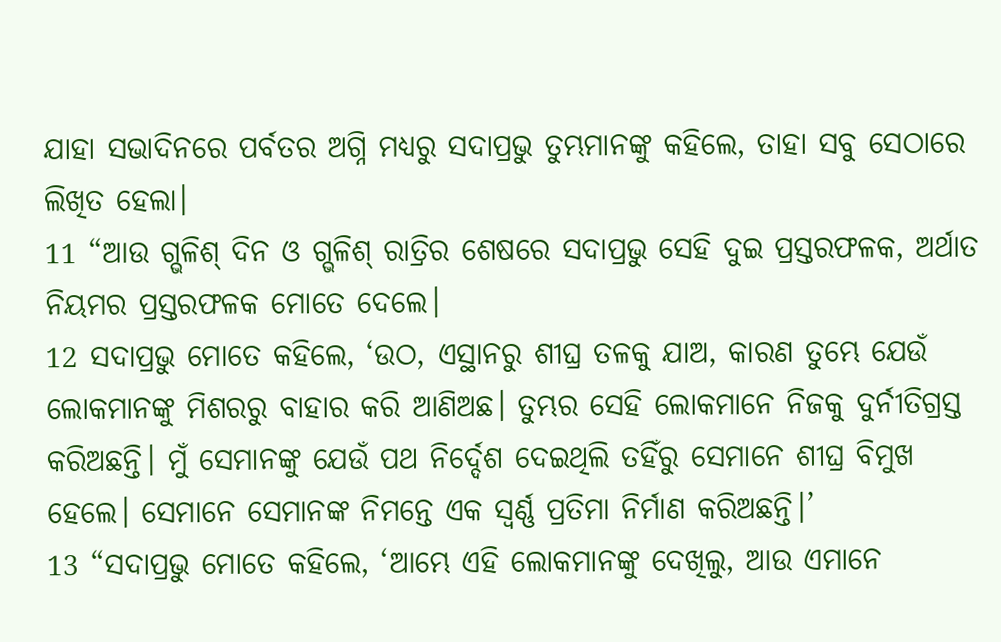ଯାହା ସଭାଦିନରେ ପର୍ବତର ଅଗ୍ନି ମଧ୍ୟରୁ ସଦାପ୍ରଭୁ ତୁମ୍ଭମାନଙ୍କୁ କହିଲେ, ତାହା ସବୁ ସେଠାରେ ଲିଖିତ ହେଲା।
11 “ଆଉ ଗ୍ଭଳିଶ୍ ଦିନ ଓ ଗ୍ଭଳିଶ୍ ରାତ୍ରିର ଶେଷରେ ସଦାପ୍ରଭୁ ସେହି ଦୁଇ ପ୍ରସ୍ତରଫଳକ, ଅର୍ଥାତ ନିୟମର ପ୍ରସ୍ତରଫଳକ ମୋତେ ଦେଲେ।
12 ସଦାପ୍ରଭୁ ମୋତେ କହିଲେ, ‘ଉଠ, ଏସ୍ଥାନରୁ ଶୀଘ୍ର ତଳକୁ ଯାଅ, କାରଣ ତୁମ୍ଭେ ଯେଉଁ ଲୋକମାନଙ୍କୁ ମିଶରରୁ ବାହାର କରି ଆଣିଅଛ। ତୁମ୍ଭର ସେହି ଲୋକମାନେ ନିଜକୁ ଦୁର୍ନୀତିଗ୍ରସ୍ତ କରିଅଛନ୍ତି। ମୁଁ ସେମାନଙ୍କୁ ଯେଉଁ ପଥ ନିର୍ଦ୍ଦେଶ ଦେଇଥିଲି ତହିଁରୁ ସେମାନେ ଶୀଘ୍ର ବିମୁଖ ହେଲେ। ସେମାନେ ସେମାନଙ୍କ ନିମନ୍ତେ ଏକ ସ୍ୱର୍ଣ୍ଣ ପ୍ରତିମା ନିର୍ମାଣ କରିଅଛନ୍ତି।’
13 “ସଦାପ୍ରଭୁ ମୋତେ କହିଲେ, ‘ଆମ୍ଭେ ଏହି ଲୋକମାନଙ୍କୁ ଦେଖିଲୁ, ଆଉ ଏମାନେ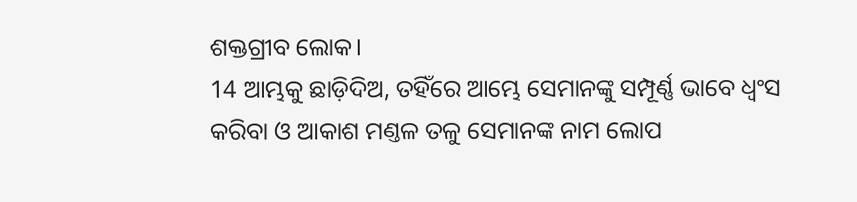ଶକ୍ତଗ୍ରୀବ ଲୋକ।
14 ଆମ୍ଭକୁ ଛାଡ଼ିଦିଅ, ତହିଁରେ ଆମ୍ଭେ ସେମାନଙ୍କୁ ସମ୍ପୂର୍ଣ୍ଣ ଭାବେ ଧ୍ୱଂସ କରିବା ଓ ଆକାଶ ମଣ୍ତଳ ତଳୁ ସେମାନଙ୍କ ନାମ ଲୋପ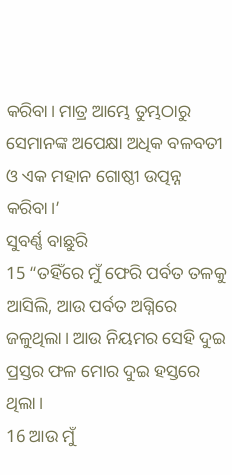କରିବା। ମାତ୍ର ଆମ୍ଭେ ତୁମ୍ଭଠାରୁ ସେମାନଙ୍କ ଅପେକ୍ଷା ଅଧିକ ବଳବତୀ ଓ ଏକ ମହାନ ଗୋଷ୍ଠୀ ଉତ୍ପନ୍ନ କରିବା।’
ସୁବର୍ଣ୍ଣ ବାଛୁରି
15 “ତହିଁରେ ମୁଁ ଫେରି ପର୍ବତ ତଳକୁ ଆସିଲି, ଆଉ ପର୍ବତ ଅଗ୍ନିରେ ଜଳୁଥିଲା। ଆଉ ନିୟମର ସେହି ଦୁଇ ପ୍ରସ୍ତର ଫଳ ମୋର ଦୁଇ ହସ୍ତରେ ଥିଲା।
16 ଆଉ ମୁଁ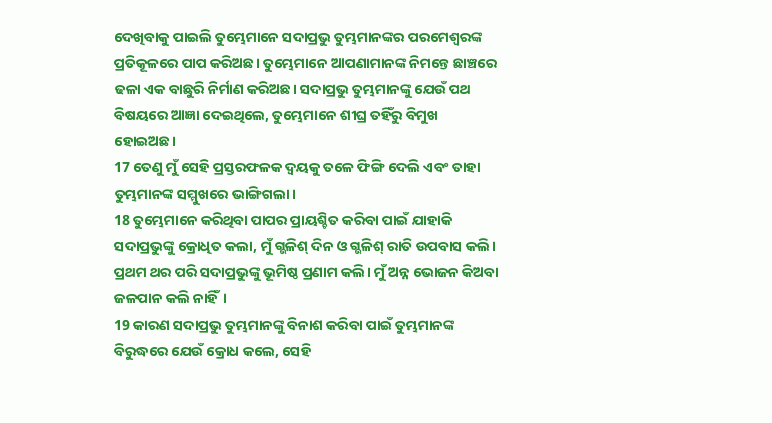ଦେଖିବାକୁ ପାଇଲି ତୁମ୍ଭେମାନେ ସଦାପ୍ରଭୁ ତୁମ୍ଭମାନଙ୍କର ପରମେଶ୍ୱରଙ୍କ ପ୍ରତିକୂଳରେ ପାପ କରିଅଛ। ତୁମ୍ଭେମାନେ ଆପଣାମାନଙ୍କ ନିମନ୍ତେ ଛାଞ୍ଚରେ ଢଳା ଏକ ବାଛୁରି ନିର୍ମାଣ କରିଅଛ। ସଦାପ୍ରଭୁ ତୁମ୍ଭମାନଙ୍କୁ ଯେଉଁ ପଥ ବିଷୟରେ ଆଜ୍ଞା ଦେଇଥିଲେ, ତୁମ୍ଭେମାନେ ଶୀଘ୍ର ତହିଁରୁ ବିମୁଖ ହୋଇଅଛ।
17 ତେଣୁ ମୁଁ ସେହି ପ୍ରସ୍ତରଫଳକ ଦ୍ୱୟକୁ ତଳେ ଫିଙ୍ଗି ଦେଲି ଏବଂ ତାହା ତୁମ୍ଭମାନଙ୍କ ସମ୍ମୁଖରେ ଭାଙ୍ଗିଗଲା।
18 ତୁମ୍ଭେମାନେ କରିଥିବା ପାପର ପ୍ରାୟଶ୍ଚିତ କରିବା ପାଇଁ ଯାହାକି ସଦାପ୍ରଭୁଙ୍କୁ କ୍ରୋଧିତ କଲା, ମୁଁ ଗ୍ଭଳିଶ୍ ଦିନ ଓ ଗ୍ଭଳିଶ୍ ରାତି ଉପବାସ କଲି। ପ୍ରଥମ ଥର ପରି ସଦାପ୍ରଭୁଙ୍କୁ ଭୂମିଷ୍ଠ ପ୍ରଣାମ କଲି। ମୁଁ ଅନ୍ନ ଭୋଜନ କିଅବା ଜଳପାନ କଲି ନାହିଁ।
19 କାରଣ ସଦାପ୍ରଭୁ ତୁମ୍ଭମାନଙ୍କୁ ବିନାଶ କରିବା ପାଇଁ ତୁମ୍ଭମାନଙ୍କ ବିରୁଦ୍ଧରେ ଯେଉଁ କ୍ରୋଧ କଲେ, ସେହି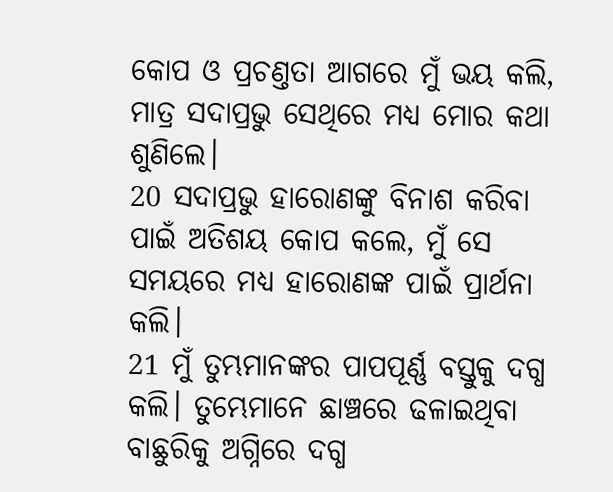କୋପ ଓ ପ୍ରଚଣ୍ତତା ଆଗରେ ମୁଁ ଭୟ କଲି, ମାତ୍ର ସଦାପ୍ରଭୁ ସେଥିରେ ମଧ୍ୟ ମୋର କଥା ଶୁଣିଲେ।
20 ସଦାପ୍ରଭୁ ହାରୋଣଙ୍କୁ ବିନାଶ କରିବା ପାଇଁ ଅତିଶୟ କୋପ କଲେ, ମୁଁ ସେ ସମୟରେ ମଧ୍ୟ ହାରୋଣଙ୍କ ପାଇଁ ପ୍ରାର୍ଥନା କଲି।
21 ମୁଁ ତୁମ୍ଭମାନଙ୍କର ପାପପୂର୍ଣ୍ଣ ବସ୍ତୁକୁ ଦଗ୍ଧ କଲି। ତୁମ୍ଭେମାନେ ଛାଞ୍ଚରେ ଢଳାଇଥିବା ବାଛୁରିକୁ ଅଗ୍ନିରେ ଦଗ୍ଧ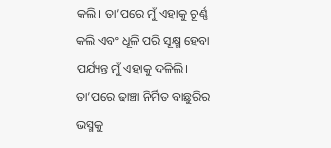କଲି। ତା’ପରେ ମୁଁ ଏହାକୁ ଚୂର୍ଣ୍ଣ କଲି ଏବଂ ଧୂଳି ପରି ସୂକ୍ଷ୍ମ ହେବା ପର୍ଯ୍ୟନ୍ତ ମୁଁ ଏହାକୁ ଦଳିଲି। ତା’ପରେ ଢାଞ୍ଚା ନିର୍ମିତ ବାଛୁରିର ଭସ୍ମକୁ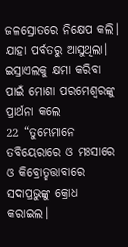ଜଳସ୍ରୋତରେ ନିକ୍ଷେପ କଲି। ଯାହା ପର୍ବତରୁ ଆସୁଥିଲା।
ଇସ୍ରାଏଲକୁ କ୍ଷମା କରିବା ପାଇଁ ମୋଶା ପରମେଶ୍ୱରଙ୍କୁ ପ୍ରାର୍ଥନା କଲେ
22 “ତୁମ୍ଭେମାନେ ତବିୟେରାରେ ଓ ମଃସାରେ ଓ କିବ୍ରୋତ୍ହତ୍ତାବାରେ ସଦାପ୍ରଭୁଙ୍କୁ କ୍ରୋଧ କରାଇଲ।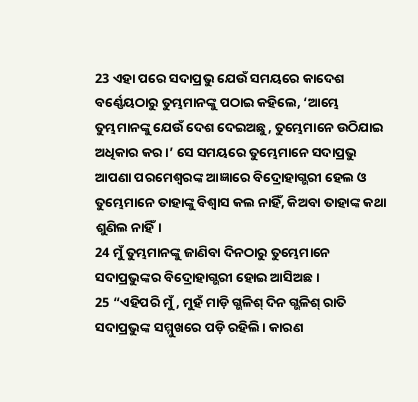23 ଏହା ପରେ ସଦାପ୍ରଭୁ ଯେଉଁ ସମୟରେ କାଦେଶ ବର୍ଣ୍ଣେୟଠାରୁ ତୁମ୍ଭମାନଙ୍କୁ ପଠାଇ କହିଲେ, ‘ଆମ୍ଭେ ତୁମ୍ଭମାନଙ୍କୁ ଯେଉଁ ଦେଶ ଦେଇଅଛୁ, ତୁମ୍ଭେମାନେ ଉଠିଯାଇ ଅଧିକାର କର।’ ସେ ସମୟରେ ତୁମ୍ଭେମାନେ ସଦାପ୍ରଭୁ ଆପଣା ପରମେଶ୍ୱରଙ୍କ ଆଜ୍ଞାରେ ବିଦ୍ରୋହାଗ୍ଭରୀ ହେଲ ଓ ତୁମ୍ଭେମାନେ ତାହାଙ୍କୁ ବିଶ୍ୱାସ କଲ ନାହିଁ, କିଅବା ତାହାଙ୍କ କଥା ଶୁଣିଲ ନାହିଁ।
24 ମୁଁ ତୁମ୍ଭମାନଙ୍କୁ ଜାଣିବା ଦିନଠାରୁ ତୁମ୍ଭେମାନେ ସଦାପ୍ରଭୁଙ୍କର ବିଦ୍ରୋହାଗ୍ଭରୀ ହୋଇ ଆସିଅଛ।
25 “ଏହିପରି ମୁଁ, ମୁହଁ ମାଡ଼ି ଗ୍ଭଳିଶ୍ ଦିନ ଗ୍ଭଳିଶ୍ ରାତି ସଦାପ୍ରଭୁଙ୍କ ସମ୍ମୁଖରେ ପଡ଼ି ରହିଲି। କାରଣ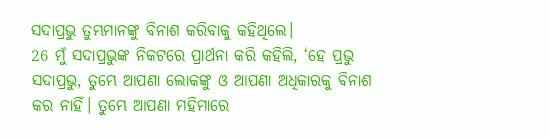ସଦାପ୍ରଭୁ ତୁମ୍ଭମାନଙ୍କୁ ବିନାଶ କରିବାକୁ କହିଥିଲେ।
26 ମୁଁ ସଦାପ୍ରଭୁଙ୍କ ନିକଟରେ ପ୍ରାର୍ଥନା କରି କହିଲି, ‘ହେ ପ୍ରଭୁ ସଦାପ୍ରଭୁ, ତୁମ୍ଭେ ଆପଣା ଲୋକଙ୍କୁ ଓ ଆପଣା ଅଧିକାରକୁ ବିନାଶ କର ନାହିଁ। ତୁମ୍ଭେ ଆପଣା ମହିମାରେ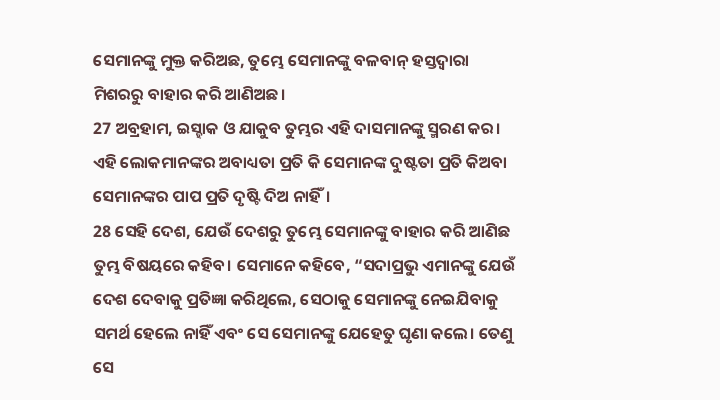ସେମାନଙ୍କୁ ମୁକ୍ତ କରିଅଛ, ତୁମ୍ଭେ ସେମାନଙ୍କୁ ବଳବାନ୍ ହସ୍ତଦ୍ୱାରା ମିଶରରୁ ବାହାର କରି ଆଣିଅଛ।
27 ଅବ୍ରହାମ, ଇସ୍ହାକ ଓ ଯାକୁବ ତୁମ୍ଭର ଏହି ଦାସମାନଙ୍କୁ ସ୍ମରଣ କର। ଏହି ଲୋକମାନଙ୍କର ଅବାଧ୍ୟତା ପ୍ରତି କି ସେମାନଙ୍କ ଦୁଷ୍ଟତା ପ୍ରତି କିଅବା ସେମାନଙ୍କର ପାପ ପ୍ରତି ଦୃଷ୍ଟି ଦିଅ ନାହିଁ।
28 ସେହି ଦେଶ, ଯେଉଁ ଦେଶରୁ ତୁମ୍ଭେ ସେମାନଙ୍କୁ ବାହାର କରି ଆଣିଛ ତୁମ୍ଭ ବିଷୟରେ କହିବ। ସେମାନେ କହିବେ, “ସଦାପ୍ରଭୁ ଏମାନଙ୍କୁ ଯେଉଁ ଦେଶ ଦେବାକୁ ପ୍ରତିଜ୍ଞା କରିଥିଲେ, ସେଠାକୁ ସେମାନଙ୍କୁ ନେଇଯିବାକୁ ସମର୍ଥ ହେଲେ ନାହିଁ ଏବଂ ସେ ସେମାନଙ୍କୁ ଯେହେତୁ ଘୃଣା କଲେ। ତେଣୁ ସେ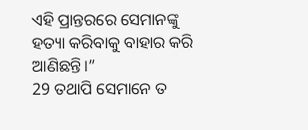ଏହି ପ୍ରାନ୍ତରରେ ସେମାନଙ୍କୁ ହତ୍ୟା କରିବାକୁ ବାହାର କରି ଆଣିଛନ୍ତି।”
29 ତଥାପି ସେମାନେ ତ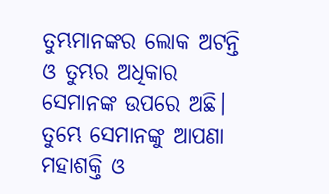ତୁମ୍ଭମାନଙ୍କର ଲୋକ ଅଟନ୍ତି ଓ ତୁମ୍ଭର ଅଧିକାର ସେମାନଙ୍କ ଉପରେ ଅଛି। ତୁମ୍ଭେ ସେମାନଙ୍କୁ ଆପଣା ମହାଶକ୍ତି ଓ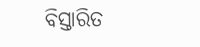ବିସ୍ତାରିତ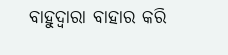ବାହୁଦ୍ୱାରା ବାହାର କରି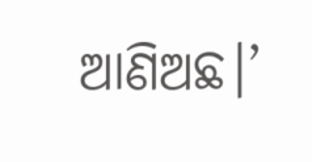ଆଣିଅଛ।’